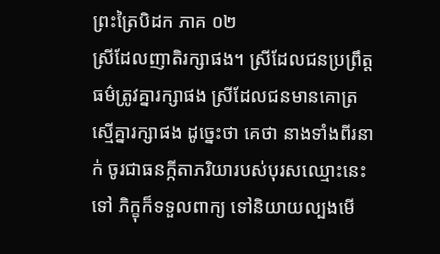ព្រះត្រៃបិដក ភាគ ០២
ស្រីដែលញាតិរក្សាផង។ ស្រីដែលជនប្រព្រឹត្តធម៌ត្រូវគ្នារក្សាផង ស្រីដែលជនមានគោត្រស្មើគ្នារក្សាផង ដូច្នេះថា គេថា នាងទាំងពីរនាក់ ចូរជាធនក្កីតាភរិយារបស់បុរសឈ្មោះនេះទៅ ភិក្ខុក៏ទទួលពាក្យ ទៅនិយាយល្បងមើ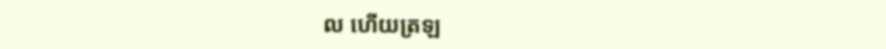ល ហើយត្រឡ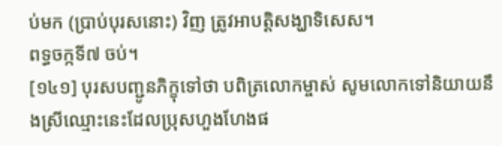ប់មក (ប្រាប់បុរសនោះ) វិញ ត្រូវអាបត្តិសង្ឃាទិសេស។
ពទ្ធចក្កទី៧ ចប់។
[១៤១] បុរសបញ្ជូនភិក្ខុទៅថា បពិត្រលោកម្ចាស់ សូមលោកទៅនិយាយនឹងស្រីឈ្មោះនេះដែលប្រុសហួងហែងផ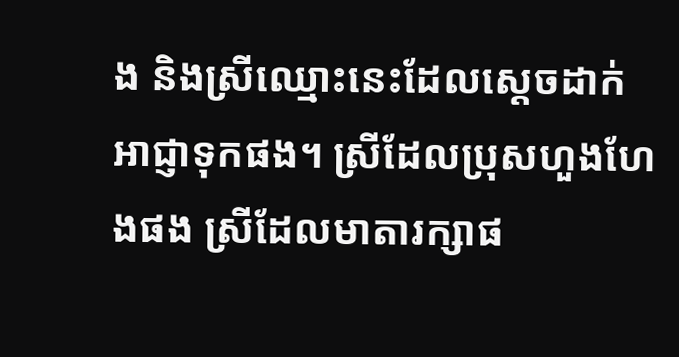ង និងស្រីឈ្មោះនេះដែលស្តេចដាក់អាជ្ញាទុកផង។ ស្រីដែលប្រុសហួងហែងផង ស្រីដែលមាតារក្សាផ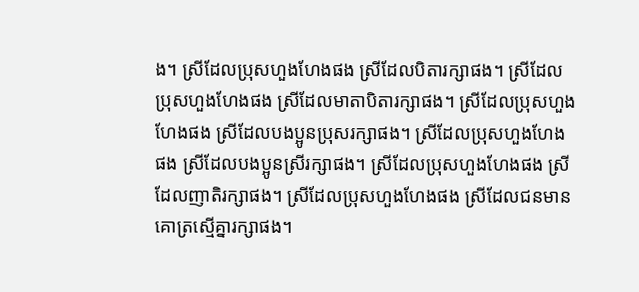ង។ ស្រីដែលប្រុសហួងហែងផង ស្រីដែលបិតារក្សាផង។ ស្រីដែលប្រុសហួងហែងផង ស្រីដែលមាតាបិតារក្សាផង។ ស្រីដែលប្រុសហួងហែងផង ស្រីដែលបងប្អូនប្រុសរក្សាផង។ ស្រីដែលប្រុសហួងហែងផង ស្រីដែលបងប្អូនស្រីរក្សាផង។ ស្រីដែលប្រុសហួងហែងផង ស្រីដែលញាតិរក្សាផង។ ស្រីដែលប្រុសហួងហែងផង ស្រីដែលជនមានគោត្រស្មើគ្នារក្សាផង។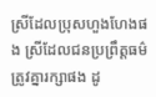ស្រីដែលប្រុសហួងហែងផង ស្រីដែលជនប្រព្រឹត្តធម៌ត្រូវគ្នារក្សាផង ដូ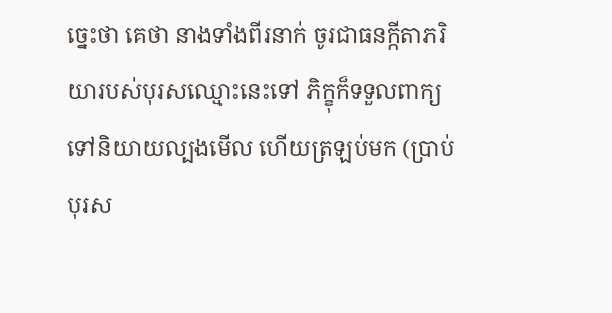ច្នេះថា គេថា នាងទាំងពីរនាក់ ចូរជាធនក្កីតាភរិយារបស់បុរសឈ្មោះនេះទៅ ភិក្ខុក៏ទទួលពាក្យ ទៅនិយាយល្បងមើល ហើយត្រឡប់មក (ប្រាប់បុរស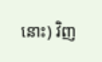នោះ) វិញ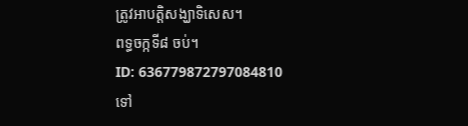ត្រូវអាបត្តិសង្ឃាទិសេស។
ពទ្ធចក្កទី៨ ចប់។
ID: 636779872797084810
ទៅ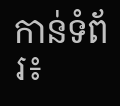កាន់ទំព័រ៖